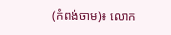(កំពង់ចាម)៖ លោក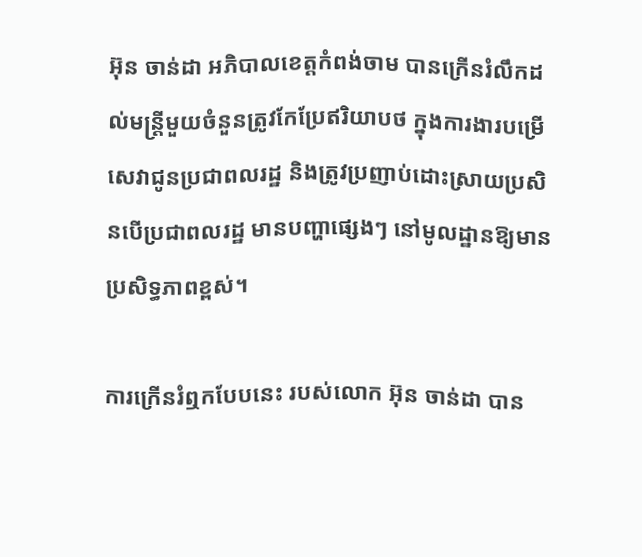អ៊ុន ចាន់ដា អភិបាលខេត្តកំពង់ចាម បានក្រើនរំលឹកដល់មន្រ្តីមួយចំនួនត្រូវកែប្រែឥរិយាបថ ក្នុងការងារបម្រើសេវាជូនប្រជាពលរដ្ឋ និងត្រូវប្រញាប់ដោះស្រាយប្រសិនបើប្រជាពលរដ្ឋ មានបញ្ហាផ្សេងៗ នៅមូលដ្ឋានឱ្យមានប្រសិទ្ធភាពខ្ពស់។

ការក្រើនរំឮកបែបនេះ របស់លោក អ៊ុន ចាន់ដា បាន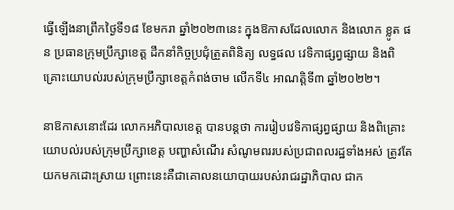ធ្វើឡើងនាព្រឹកថ្ងៃទី១៨ ខែមករា ឆ្នាំ២០២៣នេះ ក្នុងឱកាសដែលលោក និងលោក ខ្លូត ផន ប្រធានក្រុមប្រឹក្សាខេត្ត ដឹកនាំកិច្ចប្រជុំត្រួតពិនិត្យ លទ្ធផល វេទិកាផ្សព្វផ្សាយ និងពិគ្រោះយោបល់របស់ក្រុមប្រឹក្សាខេត្តកំពង់ចាម លើកទី៤ អាណត្តិទី៣ ឆ្នាំ២០២២។

នាឱកាសនោះដែរ លោកអភិបាលខេត្ត បានបន្តថា ការរៀបវេទិកាផ្សព្វផ្សាយ និងពិគ្រោះយោបល់របស់ក្រុមប្រឹក្សាខេត្ត បញ្ហាសំណើរ សំណូមពររបស់ប្រជាពលរដ្ឋទាំងអស់ ត្រូវតែយកមកដោះស្រាយ ព្រោះនេះគឺជាគោលនយោបាយរបស់រាជរដ្ឋាភិបាល ជាក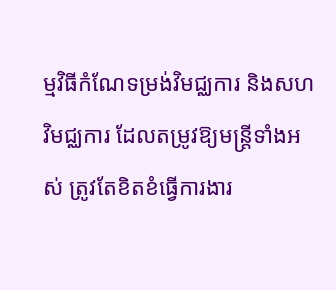ម្មវិធីកំណែទម្រង់វិមជ្ឈការ និងសហវិមជ្ឈការ ដែលតម្រូវឱ្យមន្ត្រីទាំងអស់ ត្រូវតែខិតខំធ្វើការងារ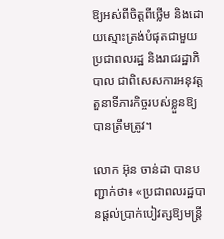ឱ្យអស់ពីចិត្តពីថ្លើម និងដោយស្មោះត្រង់បំផុតជាមួយប្រជាពលរដ្ឋ និងរាជរដ្ឋាភិបាល ជាពិសេសការអនុវត្តតួនាទីភារកិច្ចរបស់ខ្លួនឱ្យបានត្រឹមត្រូវ។

លោក អ៊ុន ចាន់ដា បានបញ្ជាក់ថា៖ «ប្រជាពលរដ្ឋបានផ្ដល់ប្រាក់បៀវត្សឱ្យមន្ត្រី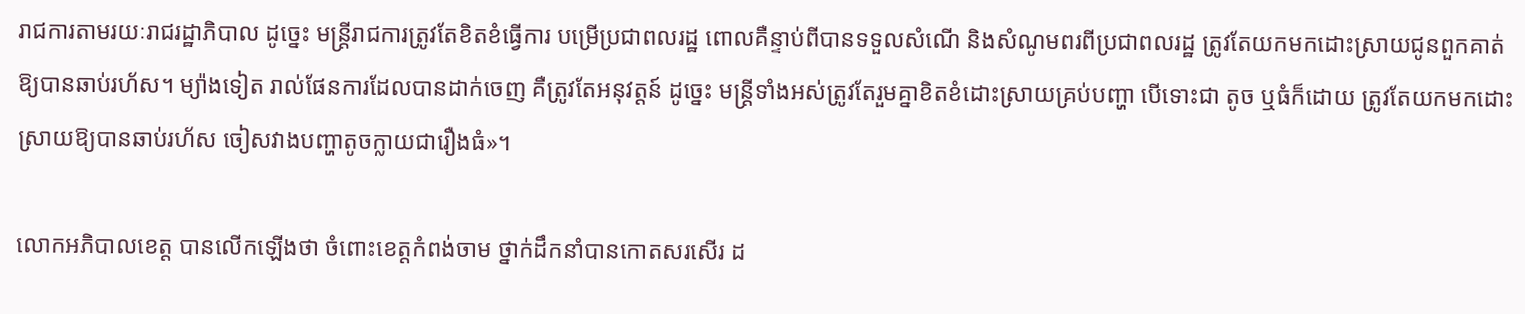រាជការតាមរយៈរាជរដ្ឋាភិបាល ដូច្នេះ មន្ត្រីរាជការត្រូវតែខិតខំធ្វើការ បម្រើប្រជាពលរដ្ឋ ពោលគឺន្ទាប់ពីបានទទួលសំណើ និងសំណូមពរពីប្រជាពលរដ្ឋ ត្រូវតែយកមកដោះស្រាយជូនពួកគាត់ឱ្យបានឆាប់រហ័ស។ ម្យ៉ាងទៀត រាល់ផែនការដែលបានដាក់ចេញ គឺត្រូវតែអនុវត្តន៍ ដូច្នេះ មន្ត្រីទាំងអស់ត្រូវតែរួមគ្នាខិតខំដោះស្រាយគ្រប់បញ្ហា បើទោះជា តូច ឬធំក៏ដោយ ត្រូវតែយកមកដោះស្រាយឱ្យបានឆាប់រហ័ស ចៀសវាងបញ្ហាតូចក្លាយជារឿងធំ»។

លោកអភិបាលខេត្ត បានលើកឡើងថា ចំពោះខេត្តកំពង់ចាម ថ្នាក់ដឹកនាំបានកោតសរសើរ ដ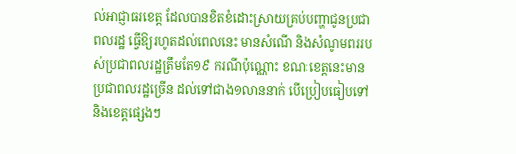ល់អាជ្ញាធរខេត្ត ដែលបានខិតខំដោះស្រាយគ្រប់បញ្ហាជូនប្រជាពលរដ្ឋ ធ្វើឱ្យរហូតដល់ពេលនេះ មានសំណើ និងសំណូមពររបស់ប្រជាពលរដ្ឋត្រឹមតែ១៩ ករណីប៉ុណ្ណោះ ខណៈខេត្តនេះមានប្រជាពលរដ្ឋច្រើន ដល់ទៅជាង១លាននាក់ បើប្រៀបធៀបទៅនិងខេត្តផ្សេងៗ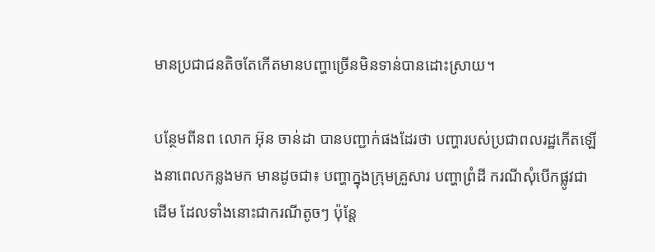មានប្រជាជនតិចតែកើតមានបញ្ហាច្រើនមិនទាន់បានដោះស្រាយ។

បន្ថែមពីនព លោក អ៊ុន ចាន់ដា បានបញ្ជាក់ផងដែរថា បញ្ហារបស់ប្រជាពលរដ្ឋកើតឡើងនាពេលកន្លងមក មានដូចជា៖ បញ្ហាក្នុងក្រុមគ្រួសារ បញ្ហាព្រំដី ករណីសុំបើកផ្លូវជាដើម ដែលទាំងនោះជាករណីតូចៗ ប៉ុន្តែ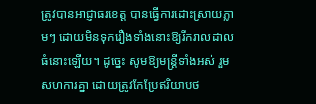ត្រូវបានអាជ្ញាធរខេត្ត បានធ្វើការដោះស្រាយភ្លាមៗ ដោយមិនទុករឿងទាំងនោះឱ្យរីករាលដាលធំនោះឡើយ។ ដូច្នេះ សូមឱ្យមន្ត្រីទាំងអស់ រួមសហការគ្នា ដោយត្រូវកែប្រែឥរិយាបថ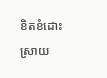ខិតខំដោះស្រាយ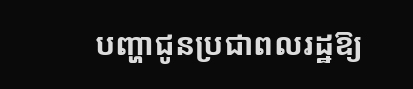បញ្ហាជូនប្រជាពលរដ្ឋឱ្យ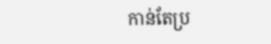កាន់តែប្រ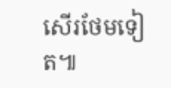សើរថែមទៀត៕